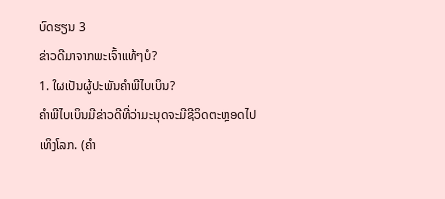ບົດຮຽນ 3
ຂ່າວດີມາຈາກພະເຈົ້າແທ້ໆບໍ?
1. ໃຜເປັນຜູ້ປະພັນຄຳພີໄບເບິນ?
ຄຳພີໄບເບິນມີຂ່າວດີທີ່ວ່າມະນຸດຈະມີຊີວິດຕະຫຼອດໄປເທິງໂລກ. (ຄຳ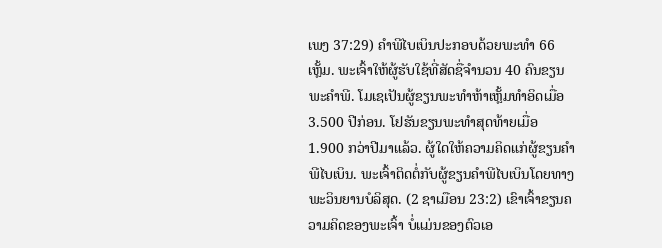ເພງ 37:29) ຄຳພີໄບເບິນປະກອບດ້ວຍພະທຳ 66 ເຫຼັ້ມ. ພະເຈົ້າໃຫ້ຜູ້ຮັບໃຊ້ທີ່ສັດຊື່ຈຳນວນ 40 ຄົນຂຽນພະຄຳພີ. ໂມເຊເປັນຜູ້ຂຽນພະທຳຫ້າເຫຼັ້ມທຳອິດເມື່ອ 3.500 ປີກ່ອນ. ໂຢຮັນຂຽນພະທຳສຸດທ້າຍເມື່ອ 1.900 ກວ່າປີມາແລ້ວ. ຜູ້ໃດໃຫ້ຄວາມຄິດແກ່ຜູ້ຂຽນຄຳພີໄບເບິນ. ພະເຈົ້າຕິດຕໍ່ກັບຜູ້ຂຽນຄຳພີໄບເບິນໂດຍທາງພະວິນຍານບໍລິສຸດ. (2 ຊາເມືອນ 23:2) ເຂົາເຈົ້າຂຽນຄວາມຄິດຂອງພະເຈົ້າ ບໍ່ແມ່ນຂອງຕົວເອ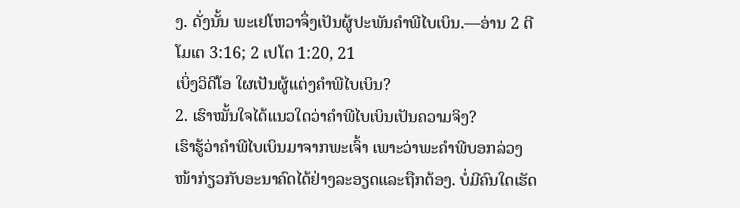ງ. ດັ່ງນັ້ນ ພະເຢໂຫວາຈຶ່ງເປັນຜູ້ປະພັນຄຳພີໄບເບິນ.—ອ່ານ 2 ຕີໂມເຕ 3:16; 2 ເປໂຕ 1:20, 21
ເບິ່ງວິດີໂອ ໃຜເປັນຜູ້ແຕ່ງຄຳພີໄບເບິນ?
2. ເຮົາໝັ້ນໃຈໄດ້ແນວໃດວ່າຄຳພີໄບເບິນເປັນຄວາມຈິງ?
ເຮົາຮູ້ວ່າຄຳພີໄບເບິນມາຈາກພະເຈົ້າ ເພາະວ່າພະຄຳພີບອກລ່ວງໜ້າກ່ຽວກັບອະນາຄົດໄດ້ຢ່າງລະອຽດແລະຖືກຕ້ອງ. ບໍ່ມີຄົນໃດເຮັດ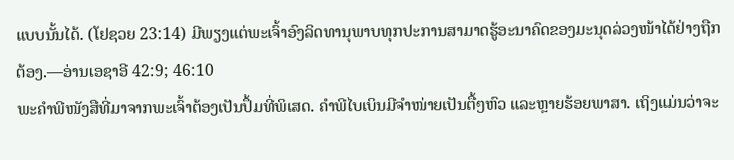ແບບນັ້ນໄດ້. (ໂຢຊວຍ 23:14) ມີພຽງແຕ່ພະເຈົ້າອົງລິດທານຸພາບທຸກປະການສາມາດຮູ້ອະນາຄົດຂອງມະນຸດລ່ວງໜ້າໄດ້ຢ່າງຖືກຕ້ອງ.—ອ່ານເອຊາອີ 42:9; 46:10
ພະຄຳພີໜັງສືທີ່ມາຈາກພະເຈົ້າຕ້ອງເປັນປຶ້ມທີ່ພິເສດ. ຄຳພີໄບເບິນມີຈຳໜ່າຍເປັນຕື້ໆຫົວ ແລະຫຼາຍຮ້ອຍພາສາ. ເຖິງແມ່ນວ່າຈະ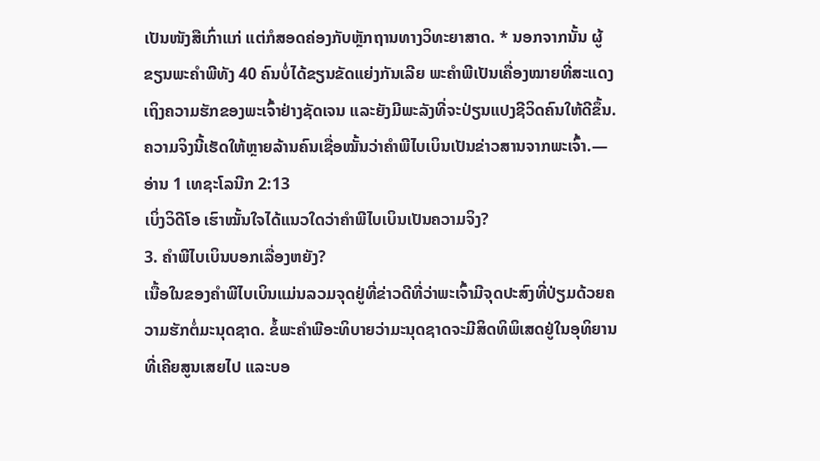ເປັນໜັງສືເກົ່າແກ່ ແຕ່ກໍສອດຄ່ອງກັບຫຼັກຖານທາງວິທະຍາສາດ. * ນອກຈາກນັ້ນ ຜູ້ຂຽນພະຄຳພີທັງ 40 ຄົນບໍ່ໄດ້ຂຽນຂັດແຍ່ງກັນເລີຍ ພະຄຳພີເປັນເຄື່ອງໝາຍທີ່ສະແດງເຖິງຄວາມຮັກຂອງພະເຈົ້າຢ່າງຊັດເຈນ ແລະຍັງມີພະລັງທີ່ຈະປ່ຽນແປງຊີວິດຄົນໃຫ້ດີຂຶ້ນ. ຄວາມຈິງນີ້ເຮັດໃຫ້ຫຼາຍລ້ານຄົນເຊື່ອໝັ້ນວ່າຄຳພີໄບເບິນເປັນຂ່າວສານຈາກພະເຈົ້າ.—ອ່ານ 1 ເທຊະໂລນີກ 2:13
ເບິ່ງວິດີໂອ ເຮົາໝັ້ນໃຈໄດ້ແນວໃດວ່າຄຳພີໄບເບິນເປັນຄວາມຈິງ?
3. ຄຳພີໄບເບິນບອກເລື່ອງຫຍັງ?
ເນື້ອໃນຂອງຄຳພີໄບເບິນແມ່ນລວມຈຸດຢູ່ທີ່ຂ່າວດີທີ່ວ່າພະເຈົ້າມີຈຸດປະສົງທີ່ປ່ຽມດ້ວຍຄວາມຮັກຕໍ່ມະນຸດຊາດ. ຂໍ້ພະຄຳພີອະທິບາຍວ່າມະນຸດຊາດຈະມີສິດທິພິເສດຢູ່ໃນອຸທິຍານທີ່ເຄີຍສູນເສຍໄປ ແລະບອ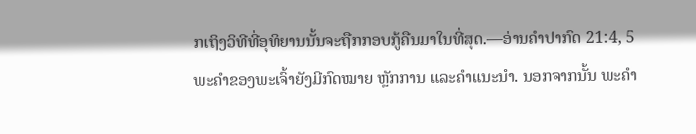ກເຖິງວິທີທີ່ອຸທິຍານນັ້ນຈະຖືກກອບກູ້ຄືນມາໃນທີ່ສຸດ.—ອ່ານຄຳປາກົດ 21:4, 5
ພະຄຳຂອງພະເຈົ້າຍັງມີກົດໝາຍ ຫຼັກການ ແລະຄຳແນະນຳ. ນອກຈາກນັ້ນ ພະຄຳ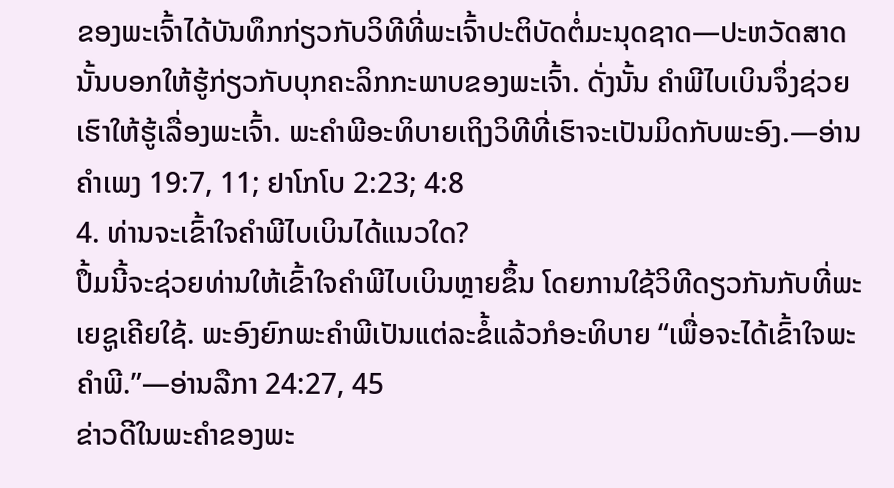ຂອງພະເຈົ້າໄດ້ບັນທຶກກ່ຽວກັບວິທີທີ່ພະເຈົ້າປະຕິບັດຕໍ່ມະນຸດຊາດ—ປະຫວັດສາດນັ້ນບອກໃຫ້ຮູ້ກ່ຽວກັບບຸກຄະລິກກະພາບຂອງພະເຈົ້າ. ດັ່ງນັ້ນ ຄຳພີໄບເບິນຈຶ່ງຊ່ວຍເຮົາໃຫ້ຮູ້ເລື່ອງພະເຈົ້າ. ພະຄຳພີອະທິບາຍເຖິງວິທີທີ່ເຮົາຈະເປັນມິດກັບພະອົງ.—ອ່ານຄຳເພງ 19:7, 11; ຢາໂກໂບ 2:23; 4:8
4. ທ່ານຈະເຂົ້າໃຈຄຳພີໄບເບິນໄດ້ແນວໃດ?
ປຶ້ມນີ້ຈະຊ່ວຍທ່ານໃຫ້ເຂົ້າໃຈຄຳພີໄບເບິນຫຼາຍຂຶ້ນ ໂດຍການໃຊ້ວິທີດຽວກັນກັບທີ່ພະເຍຊູເຄີຍໃຊ້. ພະອົງຍົກພະຄຳພີເປັນແຕ່ລະຂໍ້ແລ້ວກໍອະທິບາຍ “ເພື່ອຈະໄດ້ເຂົ້າໃຈພະຄຳພີ.”—ອ່ານລືກາ 24:27, 45
ຂ່າວດີໃນພະຄຳຂອງພະ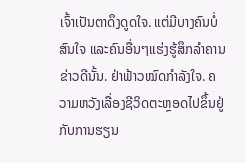ເຈົ້າເປັນຕາດຶງດູດໃຈ. ແຕ່ມີບາງຄົນບໍ່ສົນໃຈ ແລະຄົນອື່ນໆແຮ່ງຮູ້ສຶກລຳຄານຂ່າວດີນັ້ນ. ຢ່າຟ້າວໝົດກຳລັງໃຈ. ຄວາມຫວັງເລື່ອງຊີວິດຕະຫຼອດໄປຂຶ້ນຢູ່ກັບການຮຽນ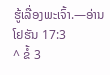ຮູ້ເລື່ອງພະເຈົ້າ.—ອ່ານໂຢຮັນ 17:3
^ ຂໍ້ 3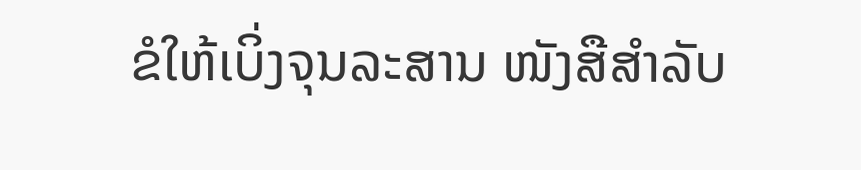ຂໍໃຫ້ເບິ່ງຈຸນລະສານ ໜັງສືສຳລັບ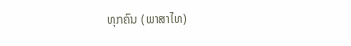ທຸກຄົນ (ພາສາໄທ)